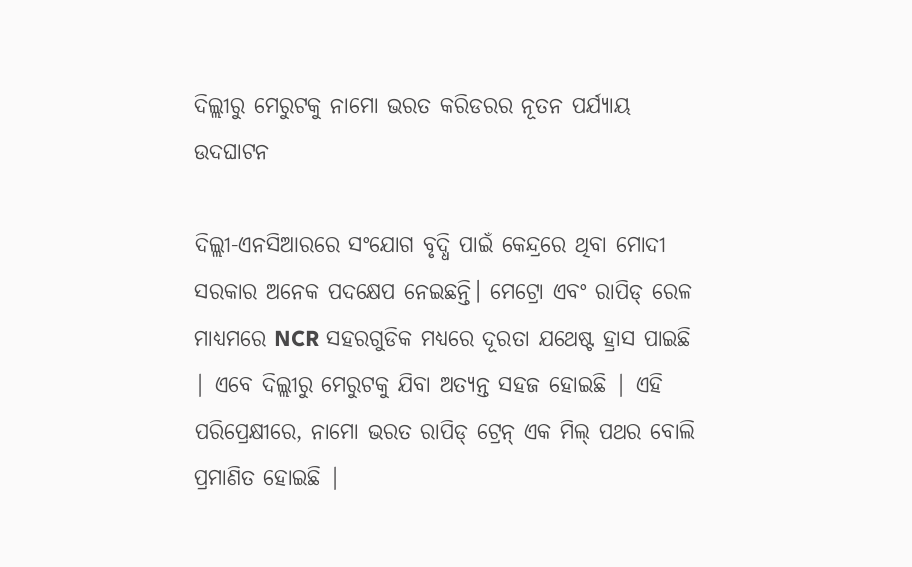ଦିଲ୍ଲୀରୁ ମେରୁଟକୁ ନାମୋ ଭରତ କରିଡରର ନୂତନ ପର୍ଯ୍ୟାୟ ଉଦଘାଟନ

ଦିଲ୍ଲୀ-ଏନସିଆରରେ ସଂଯୋଗ ବୃଦ୍ଧି ପାଇଁ କେନ୍ଦ୍ରରେ ଥିବା ମୋଦୀ ସରକାର ଅନେକ ପଦକ୍ଷେପ ନେଇଛନ୍ତି। ମେଟ୍ରୋ ଏବଂ ରାପିଡ୍ ରେଳ ମାଧ୍ୟମରେ NCR ସହରଗୁଡିକ ମଧ୍ୟରେ ଦୂରତା ଯଥେଷ୍ଟ ହ୍ରାସ ପାଇଛି | ଏବେ ଦିଲ୍ଲୀରୁ ମେରୁଟକୁ ଯିବା ଅତ୍ୟନ୍ତ ସହଜ ହୋଇଛି | ଏହି ପରିପ୍ରେକ୍ଷୀରେ, ନାମୋ ଭରତ ରାପିଡ୍ ଟ୍ରେନ୍ ଏକ ମିଲ୍ ପଥର ବୋଲି ପ୍ରମାଣିତ ହୋଇଛି |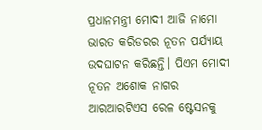ପ୍ରଧାନମନ୍ତ୍ରୀ ମୋଦୀ ଆଜି ନାମୋ ଭାରତ କରିଡରର ନୂତନ ପର୍ଯ୍ୟାୟ ଉଦଘାଟନ କରିଛନ୍ତି। ପିଏମ ମୋଦୀ ନୂତନ ଅଶୋକ ନାଗର ଆରଆରଟିଏସ ରେଳ ଷ୍ଟେସନକୁ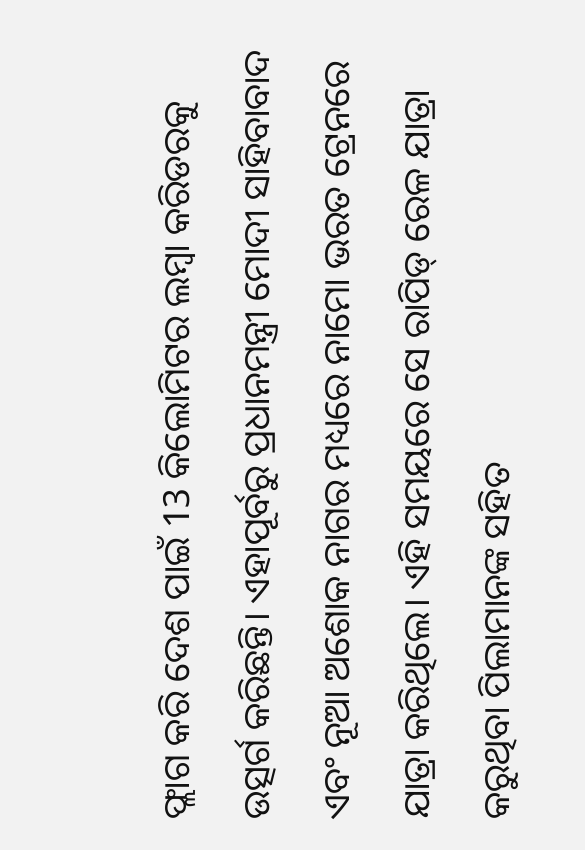ଫ୍ଲାଗ କରି ଦେଶ ପାଇଁ 13 କିଲୋମିଟର ଲମ୍ବା କରିଡରକୁ ଉତ୍ସର୍ଗ କରିଛନ୍ତି। ଏହାପୂର୍ବରୁ ପ୍ରଧାନମନ୍ତ୍ରୀ ମୋଦୀ ସାହିବାବାଦ ଏବଂ ନୂଆ ଅଶୋକ ନାଗର ମଧ୍ୟରେ ନାମୋ ଭରତ ଟ୍ରେନରେ ଯାତ୍ରା କରିଥିଲେ। ଏହି ସମୟରେ ସେ ରାପିଡ୍ ରେଳ ଯାତ୍ରା କରୁଥିବା ପିଲାମାନଙ୍କ ସହିତ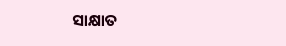ସାକ୍ଷାତ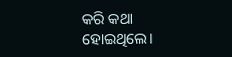କରି କଥା ହୋଇଥିଲେ।